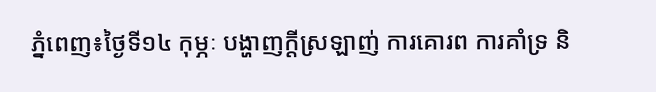ភ្នំពេញ៖ថ្ងៃទី១៤ កុម្ភៈ បង្ហាញក្ដីស្រឡាញ់ ការគោរព ការគាំទ្រ និ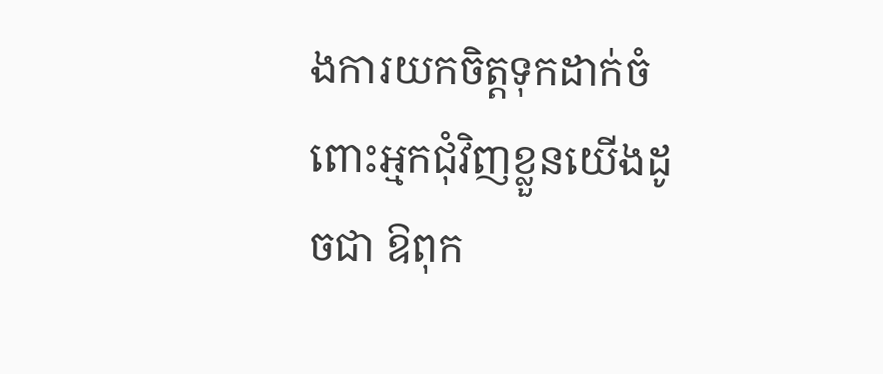ងការយកចិត្តទុកដាក់ចំពោះអ្មកជុំវិញខ្លួនយើងដូចជា ឱពុក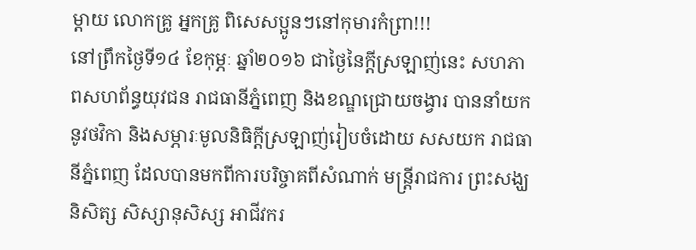ម្ដាយ លោកគ្រូ អ្នកគ្រូ ពិសេសប្អូនៗនៅកុមារកំព្រា!!!
នៅព្រឹកថ្ងៃទី១៤ ខែកុម្ភៈ ឆ្នាំ២០១៦ ជាថ្ងៃនៃក្ដីស្រឡាញ់នេះ សហភាពសហព័ន្ធយុវជន រាជធានីភ្នំពេញ និងខណ្ឌជ្រោយចង្វារ បាននាំយកនូវថវិកា និងសម្ភារៈមូលនិធិក្ដីស្រឡាញ់រៀបចំដោយ សសយក រាជធានីភ្នំពេញ ដែលបានមកពីការបរិច្ចាគពីសំណាក់ មន្ត្រីរាជការ ព្រះសង្ឃ និសិត្ស សិស្សានុសិស្ស អាជីវករ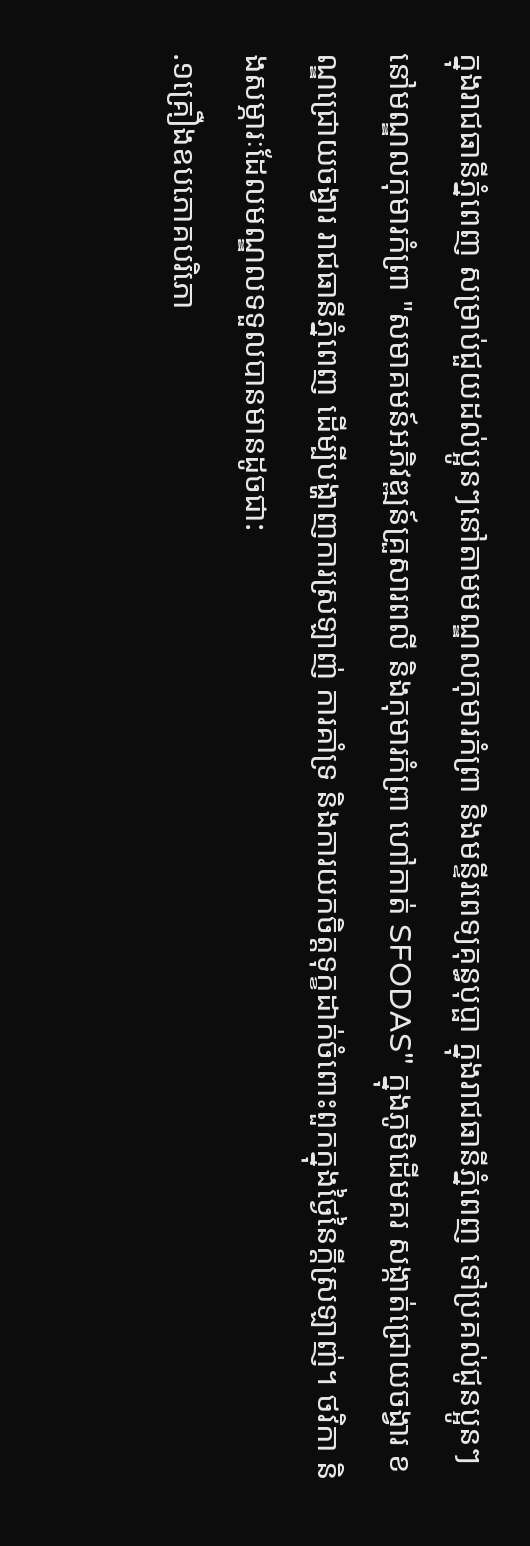ក្នុងរាជធានីភ្នំពេញ សម្រាប់ជួយដល់ប្អូនៗនៅតាមមណ្ឌលកុមារកំព្រា និងមន្ទីរពេទ្យគុន្ធបុប្ផា ក្នុងរាជធានីភ្នំពេញ ទៅប្រគល់ជូនប្អូនៗនៅមណ្ឌលកុមារកំព្រា "សមាគមន៍អភិវឌ្ឍន៍គ្រួសារពលី និងកុមារកំព្រា ហៅកាត់ SFODAS" ក្នុងភូមិដើមគរ សង្កាត់ជ្រោយចង្វារ ខណ្ឌជ្រោយចង្វារ រាជធានីភ្នំពេញ ដើម្បីបង្ហាញការស្រឡាញ់ ការគាំទ្រ និងការយកចិត្តទុក្ខដាក់ចំពោះពួកក្នុងថ្ងៃនៃក្ដីស្រឡាញ់។ ថវិកា និងសម្ភារៈដែលមណ្ឌលទទួលបានមានដូចជា:
.១គ្រឿងឧបភោគបរិភោ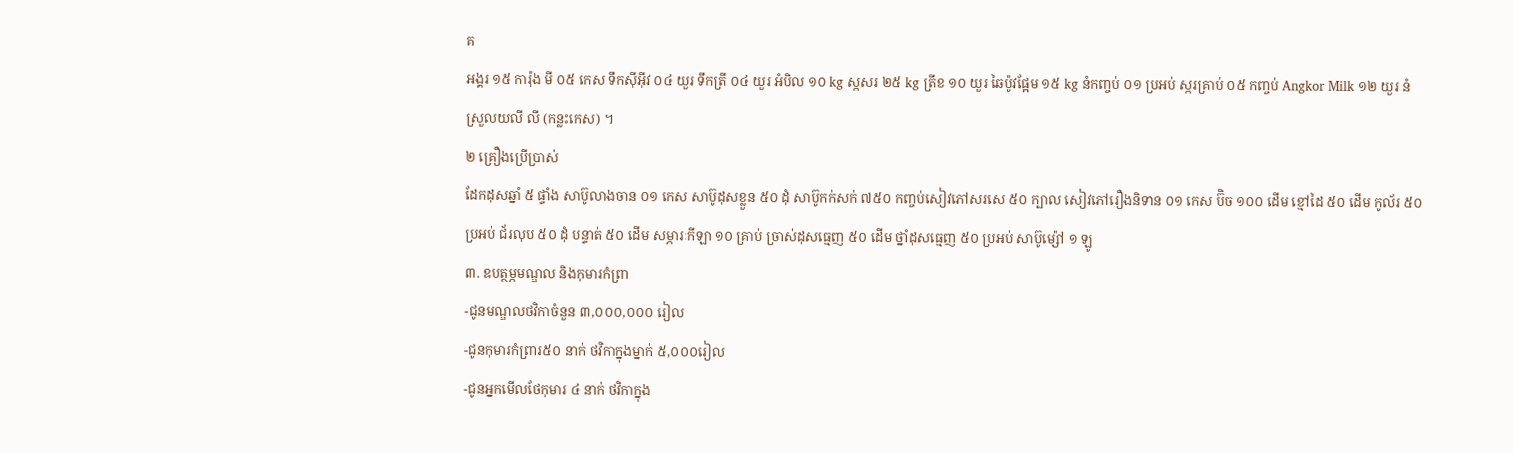គ
អង្គរ ១៥ ការ៉ុង មី ០៥ កេស ទឹកស៊ីអ៊ីវ ០៤ យួរ ទឹកត្រី ០៤ យួរ អំបិល ១០ kg ស្កសរ ២៥ kg ត្រីខ ១០ យួរ ឆៃប៉ូវផ្អែម ១៥ kg នំកញ្ចប់ ០១ ប្រអប់ ស្ករគ្រាប់ ០៥ កញ្ចប់ Angkor Milk ១២ យួរ នំស្រួលយលី លី (កន្លះកេស) ។
២ គ្រឿងប្រើប្រាស់
ដែកដុសឆ្នាំ ៥ ផ្ទាំង សាប៊ូលាងចាន ០១ កេស សាប៊ូដុសខ្លួន ៥០ ដុំ សាប៊ូកក់សក់ ៧៥០ កញ្ចប់សៀវភៅសរសេ ៥០ ក្បាល សៀវភៅរឿងនិទាន ០១ កេស ប៊ិច ១០០ ដើម ខ្មៅដៃ ៥០ ដើម កូល័រ ៥០ ប្រអប់ ជ័រលុប ៥០ ដុំ បន្ទាត់ ៥០ ដើម សម្ភារៈកីឡា ១០ គ្រាប់ ច្រាស់ដុសធ្មេញ ៥០ ដើម ថ្នាំដុសធ្មេញ ៥០ ប្រអប់ សាប៊ូម្ស៉ៅ ១ ឡូ
៣. ឧបត្ថម្ភមណ្ឌល និងកុមារកំព្រា
-ជូនមណ្ឌលថវិកាចំនួន ៣,០០០,០០០ រៀល
-ជូនកុមារកំព្រារ៥០ នាក់ ថវិកាក្នុងម្នាក់ ៥,០០០រៀល
-ជូនអ្នកមើលថែកុមារ ៤ នាក់ ថវិកាក្នុង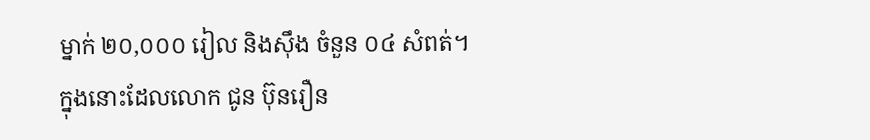ម្នាក់ ២០,០០០ រៀល និងស៊ឹង ចំនួន ០៤ សំពត់។
ក្នុងនោះដែលលោក ជូន ប៊ុនរឿន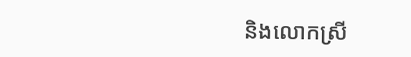និងលោកស្រី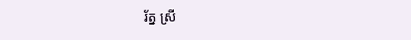រ័ត្ន ស្រី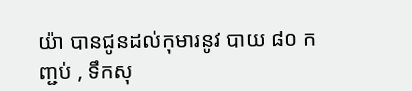យ៉ា បានជូនដល់កុមារនូវ បាយ ៨០ កញ្ជប់ , ទឹកសុ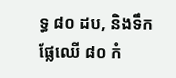ទ្ធ ៨០ ដប, និងទឹកផ្លែឈើ ៨០ កំ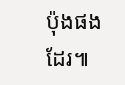ប៉ុងផងដែរ៕